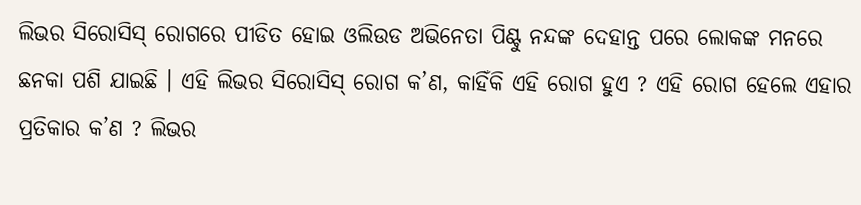ଲିଭର ସିରୋସିସ୍ ରୋଗରେ ପୀଡିତ ହୋଇ ଓଲିଉଡ ଅଭିନେତା ପିଣ୍ଟୁ ନନ୍ଦଙ୍କ ଦେହାନ୍ତ ପରେ ଲୋକଙ୍କ ମନରେ ଛନକା ପଶି ଯାଇଛି । ଏହି ଲିଭର ସିରୋସିସ୍ ରୋଗ କ’ଣ, କାହିଁକି ଏହି ରୋଗ ହୁଏ ? ଏହି ରୋଗ ହେଲେ ଏହାର ପ୍ରତିକାର କ’ଣ ? ଲିଭର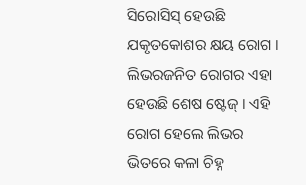ସିରୋସିସ୍ ହେଉଛି ଯକୃତକୋଶର କ୍ଷୟ ରୋଗ । ଲିଭରଜନିତ ରୋଗର ଏହା ହେଉଛି ଶେଷ ଷ୍ଟେଜ୍ । ଏହି ରୋଗ ହେଲେ ଲିଭର ଭିତରେ କଳା ଚିହ୍ନ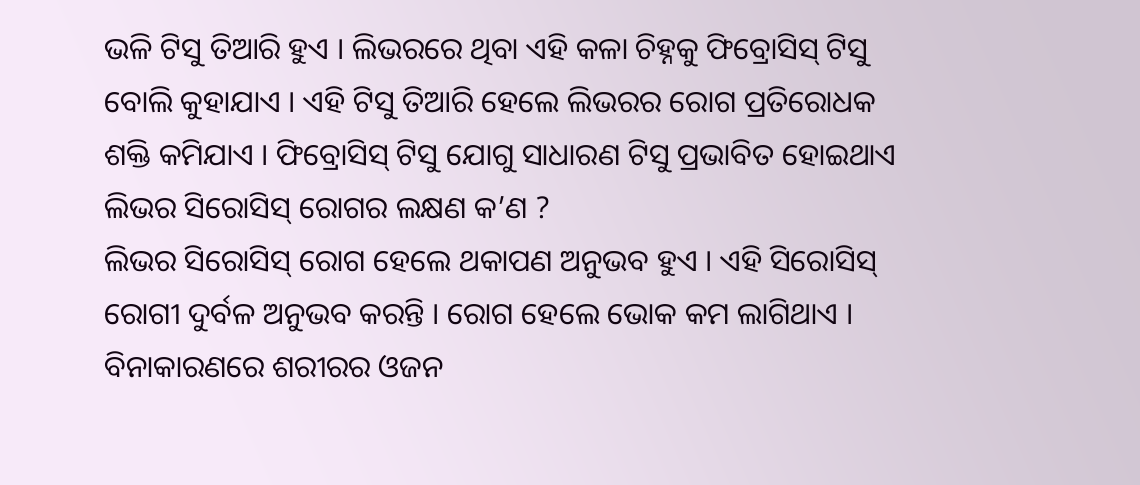ଭଳି ଟିସୁ ତିଆରି ହୁଏ । ଲିଭରରେ ଥିବା ଏହି କଳା ଚିହ୍ନକୁ ଫିବ୍ରୋସିସ୍ ଟିସୁ ବୋଲି କୁହାଯାଏ । ଏହି ଟିସୁ ତିଆରି ହେଲେ ଲିଭରର ରୋଗ ପ୍ରତିରୋଧକ ଶକ୍ତି କମିଯାଏ । ଫିବ୍ରୋସିସ୍ ଟିସୁ ଯୋଗୁ ସାଧାରଣ ଟିସୁ ପ୍ରଭାବିତ ହୋଇଥାଏ
ଲିଭର ସିରୋସିସ୍ ରୋଗର ଲକ୍ଷଣ କ’ଣ ?
ଲିଭର ସିରୋସିସ୍ ରୋଗ ହେଲେ ଥକାପଣ ଅନୁଭବ ହୁଏ । ଏହି ସିରୋସିସ୍ ରୋଗୀ ଦୁର୍ବଳ ଅନୁଭବ କରନ୍ତି । ରୋଗ ହେଲେ ଭୋକ କମ ଲାଗିଥାଏ । ବିନାକାରଣରେ ଶରୀରର ଓଜନ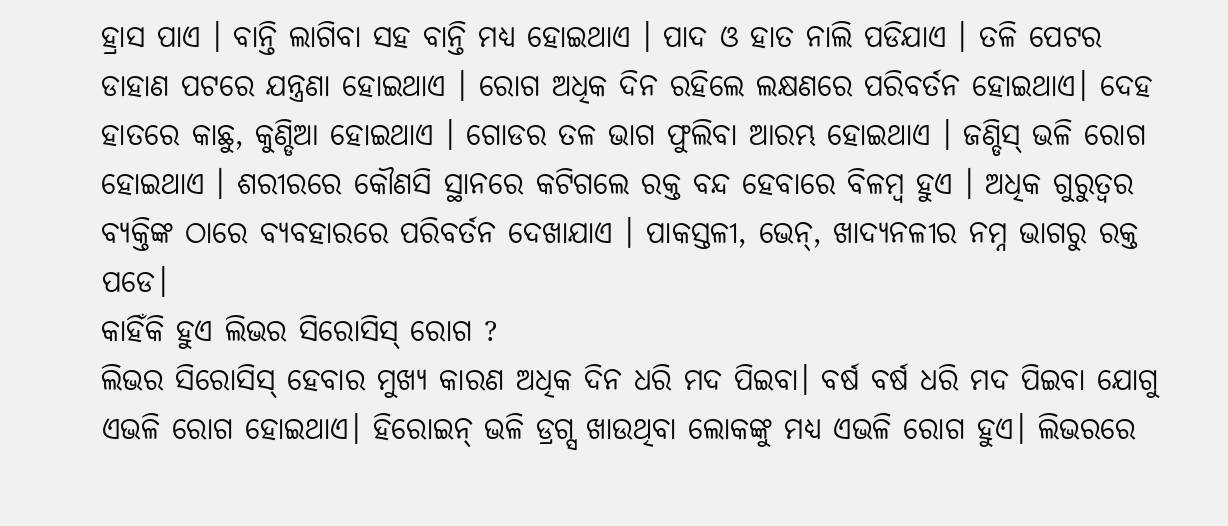ହ୍ରାସ ପାଏ । ବାନ୍ତି ଲାଗିବା ସହ ବାନ୍ତି ମଧ୍ୟ ହୋଇଥାଏ । ପାଦ ଓ ହାତ ନାଲି ପଡିଯାଏ । ତଳି ପେଟର ଡାହାଣ ପଟରେ ଯନ୍ତ୍ରଣା ହୋଇଥାଏ । ରୋଗ ଅଧିକ ଦିନ ରହିଲେ ଲକ୍ଷଣରେ ପରିବର୍ତନ ହୋଇଥାଏ। ଦେହ ହାତରେ କାଛୁ, କୁଣ୍ଡିଆ ହୋଇଥାଏ । ଗୋଡର ତଳ ଭାଗ ଫୁଲିବା ଆରମ୍ଭ ହୋଇଥାଏ । ଜଣ୍ଡିସ୍ ଭଳି ରୋଗ ହୋଇଥାଏ । ଶରୀରରେ କୌଣସି ସ୍ଥାନରେ କଟିଗଲେ ରକ୍ତ ବନ୍ଦ ହେବାରେ ବିଳମ୍ବ ହୁଏ । ଅଧିକ ଗୁରୁତ୍ୱର ବ୍ୟକ୍ତିଙ୍କ ଠାରେ ବ୍ୟବହାରରେ ପରିବର୍ତନ ଦେଖାଯାଏ । ପାକସ୍ତଳୀ, ଭେନ୍, ଖାଦ୍ୟନଳୀର ନମ୍ନ ଭାଗରୁ ରକ୍ତ ପଡେ।
କାହିଁକି ହୁଏ ଲିଭର ସିରୋସିସ୍ ରୋଗ ?
ଲିଭର ସିରୋସିସ୍ ହେବାର ମୁଖ୍ୟ କାରଣ ଅଧିକ ଦିନ ଧରି ମଦ ପିଇବା। ବର୍ଷ ବର୍ଷ ଧରି ମଦ ପିଇବା ଯୋଗୁ ଏଭଳି ରୋଗ ହୋଇଥାଏ। ହିରୋଇନ୍ ଭଳି ଡ୍ରଗ୍ସ ଖାଉଥିବା ଲୋକଙ୍କୁ ମଧ୍ୟ ଏଭଳି ରୋଗ ହୁଏ। ଲିଭରରେ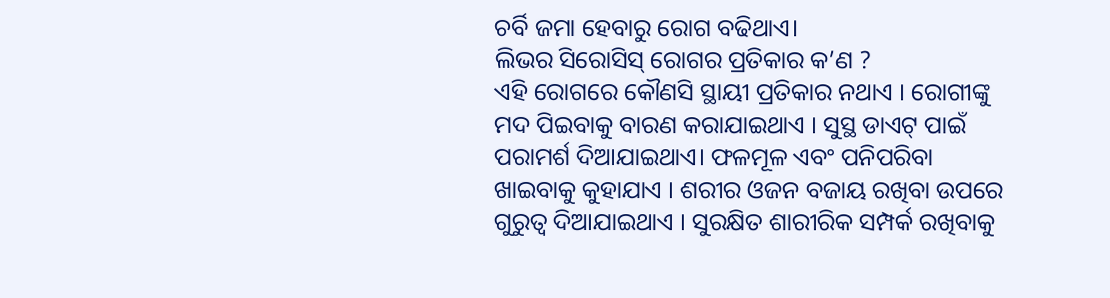ଚର୍ବି ଜମା ହେବାରୁ ରୋଗ ବଢିଥାଏ।
ଲିଭର ସିରୋସିସ୍ ରୋଗର ପ୍ରତିକାର କ’ଣ ?
ଏହି ରୋଗରେ କୌଣସି ସ୍ଥାୟୀ ପ୍ରତିକାର ନଥାଏ । ରୋଗୀଙ୍କୁ ମଦ ପିଇବାକୁ ବାରଣ କରାଯାଇଥାଏ । ସୁସ୍ଥ ଡାଏଟ୍ ପାଇଁ ପରାମର୍ଶ ଦିଆଯାଇଥାଏ। ଫଳମୂଳ ଏବଂ ପନିପରିବା ଖାଇବାକୁ କୁହାଯାଏ । ଶରୀର ଓଜନ ବଜାୟ ରଖିବା ଉପରେ ଗୁରୁତ୍ୱ ଦିଆଯାଇଥାଏ । ସୁରକ୍ଷିତ ଶାରୀରିକ ସମ୍ପର୍କ ରଖିବାକୁ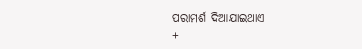ପରାମର୍ଶ ଦିଆଯାଇଥାଏ
+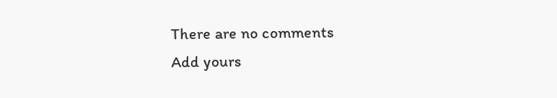There are no comments
Add yours